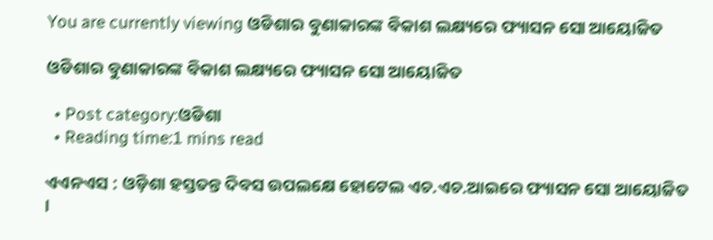You are currently viewing ଓଡିଶାର ବୁଣାକାରଙ୍କ ବିକାଶ ଲକ୍ଷ୍ୟରେ ଫ୍ୟାସନ ସୋ ଆୟୋଜିତ

ଓଡିଶାର ବୁଣାକାରଙ୍କ ବିକାଶ ଲକ୍ଷ୍ୟରେ ଫ୍ୟାସନ ସୋ ଆୟୋଜିତ

  • Post category:ଓଡିଶା
  • Reading time:1 mins read

ଏଏନଏସ : ଓଡ଼ିଶା ହସ୍ତତନ୍ତ ଦିବସ ଉପଲକ୍ଷେ ହୋଟେଲ ଏଚ.ଏଚ.ଆଇରେ ଫ୍ୟାସନ ସୋ ଆୟୋଜିତ ।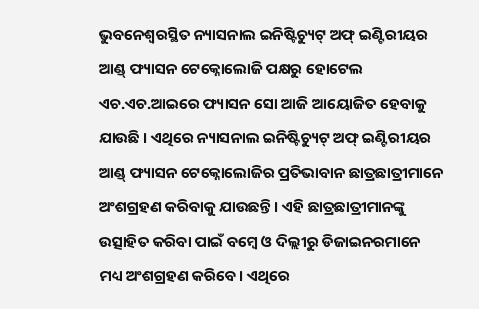ଭୁବନେଶ୍ୱରସ୍ଥିତ ନ୍ୟାସନାଲ ଇନିଷ୍ଟିଚ୍ୟୁଟ୍ ଅଫ୍ ଇଣ୍ଟିରୀୟର ଆଣ୍ଡ୍ ଫ୍ୟାସନ ଟେକ୍ନୋଲୋଜି ପକ୍ଷରୁ ହୋଟେଲ ଏଚ.ଏଚ.ଆଇରେ ଫ୍ୟାସନ ସୋ ଆଜି ଆୟୋଜିତ ହେବାକୁ ଯାଉଛି । ଏଥିରେ ନ୍ୟାସନାଲ ଇନିଷ୍ଟିଚ୍ୟୁଟ୍ ଅଫ୍ ଇଣ୍ଟିରୀୟର ଆଣ୍ଡ୍ ଫ୍ୟାସନ ଟେକ୍ନୋଲୋଜିର ପ୍ରତିଭାବାନ ଛାତ୍ରଛାତ୍ରୀମାନେ ଅଂଶଗ୍ରହଣ କରିବାକୁ ଯାଉଛନ୍ତି । ଏହି ଛାତ୍ରଛାତ୍ରୀମାନଙ୍କୁ  ଉତ୍ସାହିତ କରିବା ପାଇଁ ବମ୍ୱେ ଓ ଦିଲ୍ଲୀରୁ ଡିଜାଇନରମାନେ ମଧ୍ୟ ଅଂଶଗ୍ରହଣ କରିବେ। ଏଥିରେ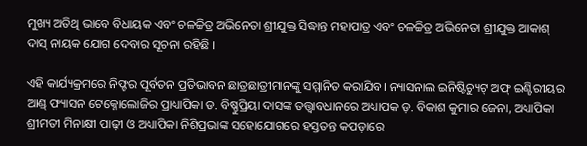ମୁଖ୍ୟ ଅତିଥି ଭାବେ ବିଧାୟକ ଏବଂ ଚଳଚ୍ଚିତ୍ର ଅଭିନେତା ଶ୍ରୀଯୁକ୍ତ ସିଦ୍ଧାନ୍ତ ମହାପାତ୍ର ଏବଂ ଚଳଚ୍ଚିତ୍ର ଅଭିନେତା ଶ୍ରୀଯୁକ୍ତ ଆକାଶ୍ ଦାସ୍ ନାୟକ ଯୋଗ ଦେବାର ସୂଚନା ରହିଛି ।

ଏହି କାର୍ଯ୍ୟକ୍ରମରେ ନିଫ୍ଟର ପୂର୍ବତନ ପ୍ରତିଭାବନ ଛାତ୍ରଛାତ୍ରୀମାନଙ୍କୁ ସମ୍ମାନିତ କରାଯିବ। ନ୍ୟାସନାଲ ଇନିଷ୍ଟିଚ୍ୟୁଟ୍ ଅଫ୍ ଇଣ୍ଟିରୀୟର ଆଣ୍ଡ୍ ଫ୍ୟାସନ ଟେକ୍ନୋଲୋଜିର ପ୍ରାଧ୍ୟାପିକା ଡ. ବିଷ୍ଣୁପ୍ରିୟା ଦାସଙ୍କ ତତ୍ତ୍ୱାବଧାନରେ ଅଧ୍ୟାପକ ଡ଼. ବିକାଶ କୁମାର ଜେନା, ଅଧ୍ୟାପିକା ଶ୍ରୀମତୀ ମିନାକ୍ଷୀ ପାଢ଼ୀ ଓ ଅଧ୍ୟାପିକା ନିଶିପ୍ରଭାଙ୍କ ସହୋଯୋଗରେ ହସ୍ତତନ୍ତ କପଡ଼ାରେ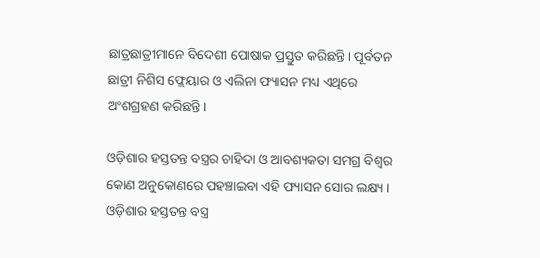ଛାତ୍ରଛାତ୍ରୀମାନେ ବିଦେଶୀ ପୋଷାକ ପ୍ରସ୍ତୁତ କରିଛନ୍ତି। ପୂର୍ବତନ ଛାତ୍ରୀ ନିଶିସ ଫ୍ଲେୟାର ଓ ଏଲିନା ଫ୍ୟାସନ ମଧ୍ୟ ଏଥିରେ ଅଂଶଗ୍ରହଣ କରିଛନ୍ତି।

ଓଡ଼ିଶାର ହସ୍ତତନ୍ତ ବସ୍ତ୍ରର ଚାହିଦା ଓ ଆବଶ୍ୟକତା ସମଗ୍ର ବିଶ୍ୱର କୋଣ ଅନୁକୋଣରେ ପହଞ୍ଚାଇବା ଏହି ଫ୍ୟାସନ ସୋର ଲକ୍ଷ୍ୟ । ଓଡ଼ିଶାର ହସ୍ତତନ୍ତ ବସ୍ତ୍ର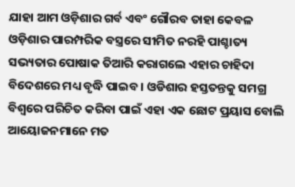ଯାହା ଆମ ଓଡ଼ିଶାର ଗର୍ବ ଏବଂ ଗୌରବ ତାହା କେବଳ ଓଡ଼ିଶାର ପାରମ୍ପରିକ ବସ୍ତ୍ରରେ ସୀମିତ ନରହି ପାଶ୍ଚାତ୍ୟ ସଭ୍ୟତାର ପୋଷାକ ତିଆରି କରାଗଲେ ଏହାର ଚାହିଦା ବିଦେଶରେ ମଧ୍ୟ ବୃଦ୍ଧି ପାଇବ । ଓଡିଶାର ହସ୍ତତନ୍ତକୁ ସମଗ୍ର ବିଶ୍ୱରେ ପରିଚିତ କରିବା ପାଇଁ ଏହା ଏକ ଛୋଟ ପ୍ରୟାସ ବୋଲି ଆୟୋଜନମାନେ ମତ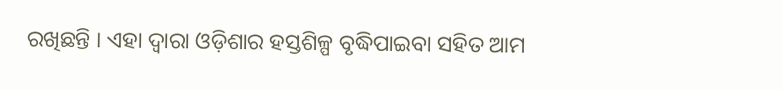ରଖିଛନ୍ତି । ଏହା ଦ୍ୱାରା ଓଡ଼ିଶାର ହସ୍ତଶିଳ୍ପ ବୃଦ୍ଧିପାଇବା ସହିତ ଆମ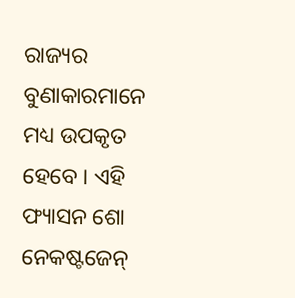ରାଜ୍ୟର ବୁଣାକାରମାନେ ମଧ୍ୟ ଉପକୃତ ହେବେ । ଏହି ଫ୍ୟାସନ ଶୋ ନେକଷ୍ଟଜେନ୍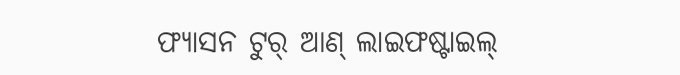ଫ୍ୟାସନ ଟୁର୍ ଆଣ୍ ଲାଇଫଷ୍ଟାଇଲ୍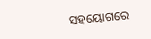ସହୟୋଗରେ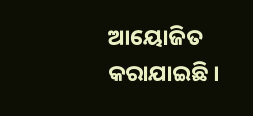ଆୟୋଜିତ କରାଯାଇଛି ।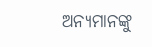ଅନ୍ୟମାନଙ୍କୁ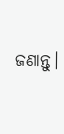ଜଣାନ୍ତୁ।